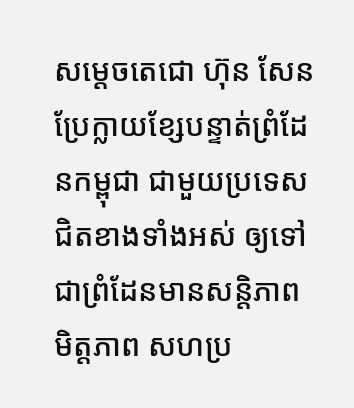សម្តេចតេជោ ហ៊ុន សែន ប្រែក្លាយខ្សែបន្ទាត់ព្រំដែនកម្ពុជា ជាមួយប្រទេសជិតខាងទាំងអស់ ឲ្យទៅជាព្រំដែនមានសន្តិភាព មិត្តភាព សហប្រ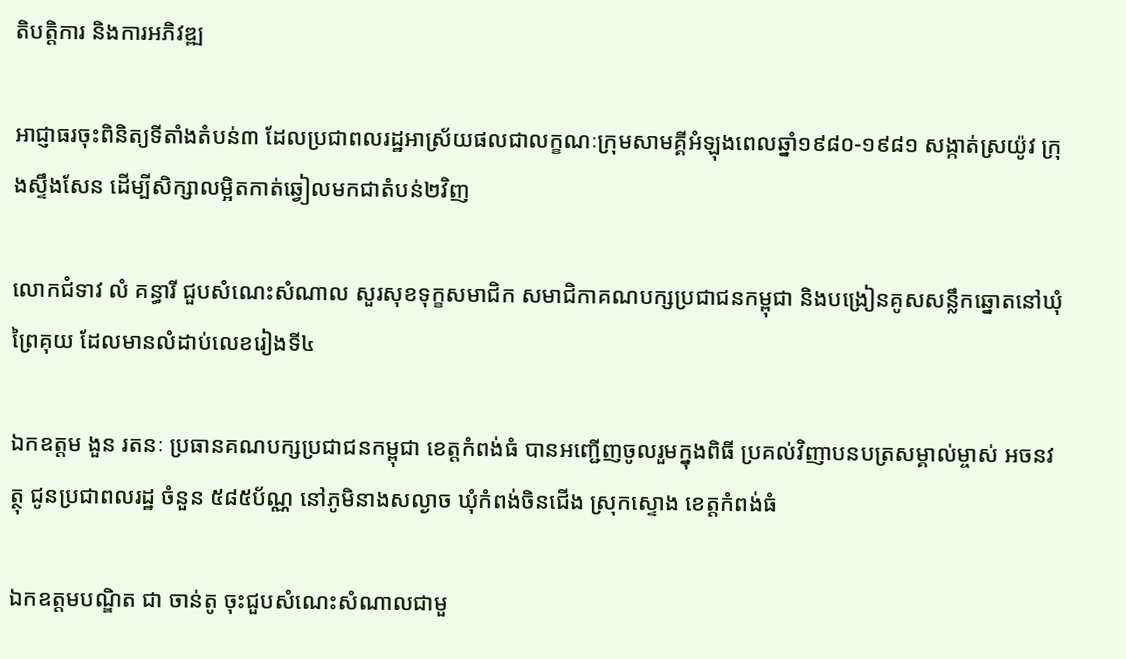តិបត្តិការ និងការអភិវឌ្ឍ

អាជ្ញាធរចុះពិនិត្យទីតាំងតំបន់៣ ដែលប្រជាពលរដ្ឋអាស្រ័យផលជាលក្ខណៈក្រុមសាមគ្គីអំឡុងពេលឆ្នាំ១៩៨០-១៩៨១ សង្កាត់ស្រយ៉ូវ ក្រុងស្ទឹងសែន ដើម្បីសិក្សាលម្អិតកាត់ឆ្វៀលមកជាតំបន់២វិញ

លោកជំទាវ លំ គន្ធារី ជួបសំណេះសំណាល សួរសុខទុក្ខសមាជិក សមាជិកាគណបក្សប្រជាជនកម្ពុជា និងបង្រៀនគូសសន្លឹកឆ្នោតនៅឃុំព្រៃគុយ ដែលមានលំដាប់លេខរៀងទី៤

ឯកឧត្តម ងួន រតនៈ ប្រធានគណបក្សប្រជាជនកម្ពុជា ខេត្តកំពង់ធំ បានអញ្ជើញចូលរួមក្នុងពិធី ប្រគល់វិញាបនបត្រសម្គាល់ម្ចាស់ អចនវត្ថុ ជូនប្រជាពលរដ្ឋ ចំនួន ៥៨៥ប័ណ្ណ នៅភូមិនាងសល្ងាច ឃុំកំពង់ចិនជើង ស្រុកស្ទោង ខេត្តកំពង់ធំ

ឯកឧត្តមបណ្ឌិត ជា ចាន់តូ ចុះជួបសំណេះសំណាលជាមួ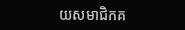យសមាជិកគ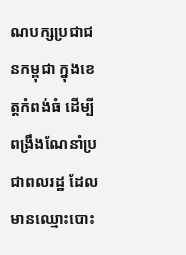ណបក្សប្រជាជនកម្ពុជា ក្នុងខេត្តកំពង់ធំ ដើម្បីពង្រឹងណែនាំប្រជាពលរដ្ឋ ដែលមានឈ្មោះបោះ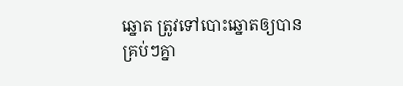ឆ្នោត ត្រូវទៅបោះឆ្នោតឲ្យបានគ្រប់ៗគ្នា